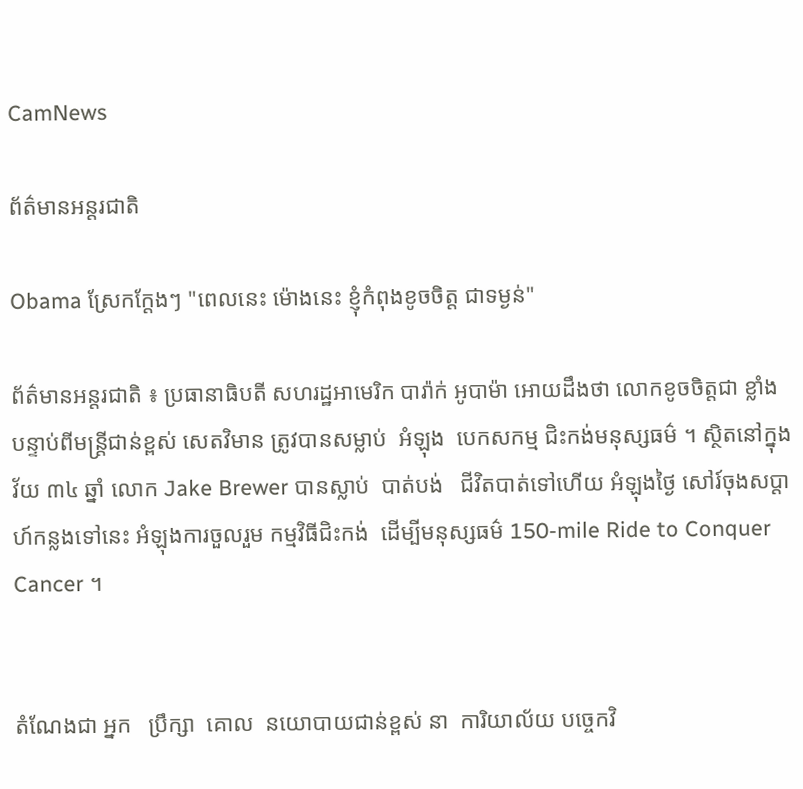CamNews

ព័ត៌មានអន្តរជាតិ

Obama ស្រែកក្តែងៗ "ពេលនេះ ម៉ោងនេះ ខ្ញុំកំពុងខូចចិត្ត ជាទម្ងន់"

ព័ត៌មានអន្តរជាតិ ៖ ប្រធានាធិបតី សហរដ្ឋអាមេរិក បារ៉ាក់ អូបាម៉ា អោយដឹងថា លោកខូចចិត្តជា ខ្លាំង បន្ទាប់ពីមន្រ្តីជាន់ខ្ពស់ សេតវិមាន ត្រូវបានសម្លាប់  អំឡុង  បេកសកម្ម ជិះកង់មនុស្សធម៌ ។ ស្ថិតនៅក្នុងវ័យ ៣៤ ឆ្នាំ លោក Jake Brewer បានស្លាប់  បាត់បង់   ជីវិតបាត់ទៅហើយ អំឡុងថ្ងៃ សៅរ៍ចុងសប្តាហ៍កន្លងទៅនេះ អំឡុងការចួលរួម កម្មវិធីជិះកង់  ដើម្បីមនុស្សធម៌ 150-mile Ride to Conquer Cancer ។


តំណែងជា អ្នក   ប្រឹក្សា  គោល  នយោបាយជាន់ខ្ពស់ នា  ការិយាល័យ បច្ចេកវិ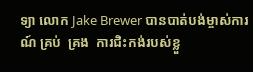ទ្យា លោក Jake Brewer បានបាត់បង់ម្ចាស់ការណ៍ គ្រប់  គ្រង  ការជិះកង់របស់ខ្លួ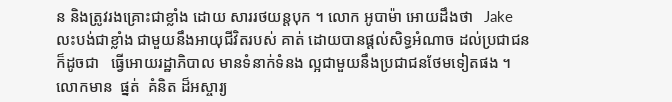ន និងត្រូវរងគ្រោះជាខ្លាំង ដោយ សាររថយន្តបុក ។ លោក អូបាម៉ា អោយដឹងថា   Jake លះបង់ជាខ្លាំង ជាមួយនឹងអាយុជីវិតរបស់ គាត់ ដោយបានផ្តល់សិទ្ធអំណាច ដល់ប្រជាជន ក៏ដូចជា   ធ្វើអោយរដ្ឋាភិបាល មានទំនាក់ទំនង ល្អជាមួយនឹងប្រជាជនថែមទៀតផង ។ លោកមាន  ផ្នត់  គំនិត ដ៏អស្ចារ្យ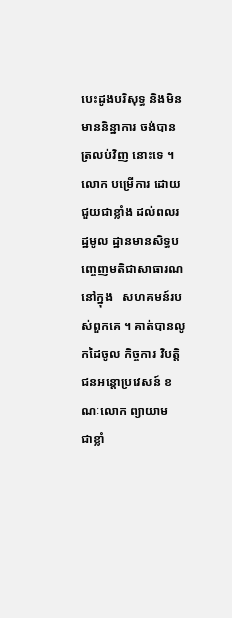បេះដូងបរិសុទ្ធ និងមិន មាននិន្នាការ ចង់បានត្រលប់វិញ នោះទេ ។ លោក បម្រើការ ដោយជួយជាខ្លាំង ដល់ពលរដ្ឋមូល ដ្ឋានមានសិទ្ធបញ្ចេញមតិជាសាធារណ នៅក្នុង   សហគមន៍របស់ពួកគេ ។ គាត់បានលូកដៃចូល កិច្ចការ វិបត្តិជនអន្តោប្រវេសន៍ ខណៈលោក ព្យាយាម  ជាខ្លាំ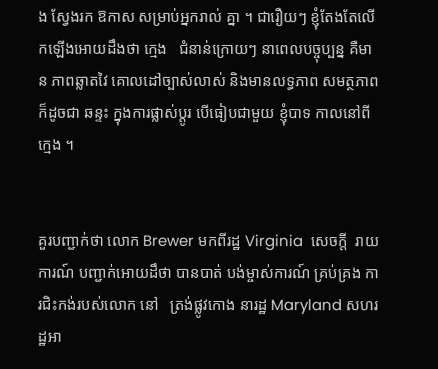ង ស្វែងរក ឱកាស សម្រាប់អ្នករាល់ គ្នា ។ ជារឿយៗ ខ្ញុំតែងតែលើកឡើងអោយដឹងថា ក្មេង   ជំនាន់ក្រោយៗ នាពេលបច្ចុប្បន្ន គឺមាន ភាពឆ្លាតវៃ គោលដៅច្បាស់លាស់ និងមានលទ្ធភាព សមត្ថភាព ក៏ដូចជា ឆន្ទះ ក្នុងការផ្លាស់ប្តូរ បើធៀបជាមួយ ខ្ញុំបាទ កាលនៅពីក្មេង ។


គួរបញ្ជាក់ថា លោក Brewer មកពីរដ្ឋ Virginia  សេចក្តី  រាយការណ៍ បញ្ជាក់អោយដឹថា បានបាត់ បង់ម្ចាស់ការណ៍ គ្រប់គ្រង ការជិះកង់របស់លោក នៅ   ត្រង់ផ្លូវកោង នារដ្ឋ Maryland សហរដ្ឋអា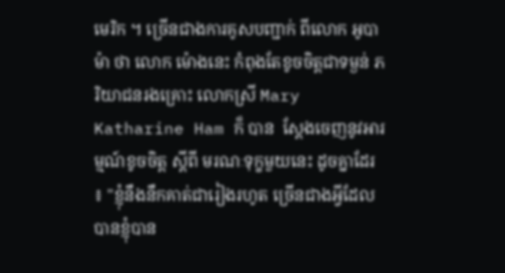មេរិក ។ ច្រើនជាងការគូសបញ្ជាក់ ពីលោក អូបាម៉ា ថា លោក ម៉ោងនេះ កំពុងតែខូចចិត្តជាទម្ងន់ ភរិយាជនរងគ្រោះ លោកស្រី Mary Katharine Ham ក៏ បាន  ស្តែងចេញនូវអារម្មណ៍ខូចចិត្ត ស្តីពី មរណៈទុក្ខមួយនេះ ដូចគ្នាដែរ ៖ "ខ្ញុំនឹងនឹកគាត់ជារៀងរហូត ច្រើនជាងអ្វីដែលបានខ្ញុំបាន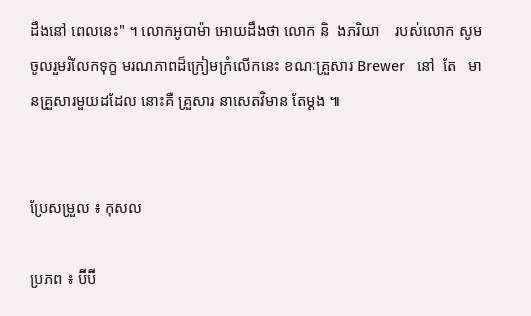ដឹងនៅ ពេលនេះ" ។ លោកអូបាម៉ា អោយដឹងថា លោក និ  ងភរិយា    របស់លោក សូមចូលរួមរំលែកទុក្ខ មរណភាពដ៏ក្រៀមក្រំលើកនេះ ខណៈគ្រួសារ Brewer   នៅ  តែ   មានគ្រួសារមួយដដែល នោះគឺ គ្រួសារ នាសេតវិមាន តែម្តង ៕


ប្រែសម្រួល ៖ កុសល

ប្រភព ៖ ប៊ីប៊ី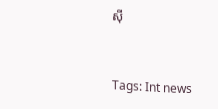ស៊ី


Tags: Int news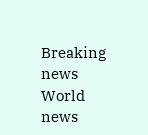Breaking news World news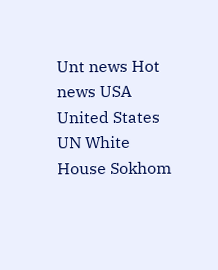Unt news Hot news USA United States UN White House Sokhom